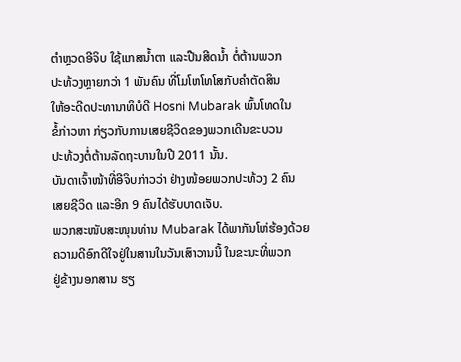ຕຳຫຼວດອີຈິບ ໃຊ້ແກສນ້ຳຕາ ແລະປືນສີດນ້ຳ ຕໍ່ຕ້ານພວກ
ປະທ້ວງຫຼາຍກວ່າ 1 ພັນຄົນ ທີ່ໂມໂຫໂທໂສກັບຄຳຕັດສິນ
ໃຫ້ອະດີດປະທານາທິບໍດີ Hosni Mubarak ພົ້ນໂທດໃນ
ຂໍ້ກ່າວຫາ ກ່ຽວກັບການເສຍຊີວິດຂອງພວກເດີນຂະບວນ
ປະທ້ວງຕໍ່ຕ້ານລັດຖະບານໃນປີ 2011 ນັ້ນ.
ບັນດາເຈົ້າໜ້າທີ່ອີຈິບກ່າວວ່າ ຢ່າງໜ້ອຍພວກປະທ້ວງ 2 ຄົນ
ເສຍຊີວິດ ແລະອີກ 9 ຄົນໄດ້ຮັບບາດເຈັບ.
ພວກສະໜັບສະໜຸນທ່ານ Mubarak ໄດ້ພາກັນໂຫ່ຮ້ອງດ້ວຍ
ຄວາມດີອົກດີໃຈຢູ່ໃນສານໃນວັນເສົາວານນີ້ ໃນຂະນະທີ່ພວກ
ຢູ່ຂ້າງນອກສານ ຮຽ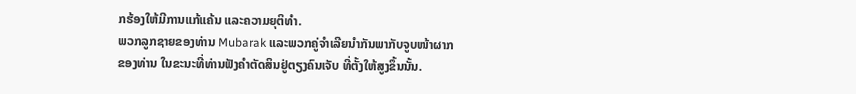ກຮ້ອງໃຫ້ມີການແກ້ແຄ້ນ ແລະຄວາມຍຸຕິທຳ.
ພວກລູກຊາຍຂອງທ່ານ Mubarak ແລະພວກຄູ່ຈຳເລີຍນຳກັນພາກັບຈູບໜ້າຜາກ
ຂອງທ່ານ ໃນຂະນະທີ່ທ່ານຟັງຄຳຕັດສິນຢູ່ຕຽງຄົນເຈັບ ທີ່ຕັ້ງໃຫ້ສູງຂຶ້ນນັ້ນ.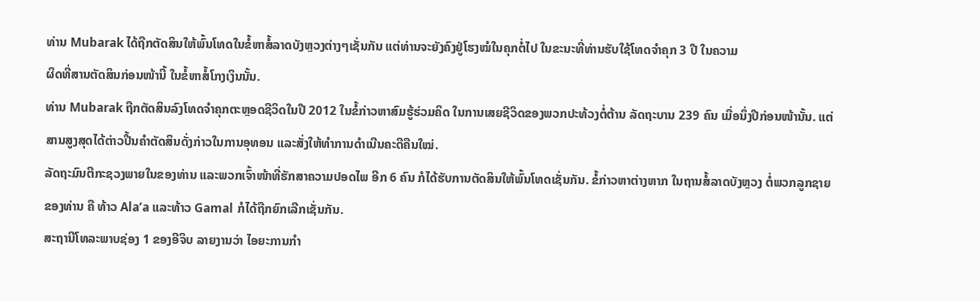ທ່ານ Mubarak ໄດ້ຖືກຕັດສິນໃຫ້ພົ້ນໂທດໃນຂໍ້ຫາສໍ້ລາດບັງຫຼວງຕ່າງໆເຊັ່ນກັນ ແຕ່ທ່ານຈະຍັງຄົງຢູ່ໂຮງໝໍໃນຄຸກຕໍ່ໄປ ໃນຂະນະທີ່ທ່ານຮັບໃຊ້ໂທດຈຳຄຸກ 3 ປີ ໃນຄວາມ
ຜິດທີ່ສານຕັດສິນກ່ອນໜ້ານີ້ ໃນຂໍ້ຫາສໍ້ໂກງເງິນນັ້ນ.
ທ່ານ Mubarak ຖືກຕັດສິນລົງໂທດຈຳຄຸກຕະຫຼອດຊີວິດໃນປີ 2012 ໃນຂໍ້ກ່າວຫາສົມຮູ້ຮ່ວມຄິດ ໃນການເສຍຊີວິດຂອງພວກປະທ້ວງຕໍ່ຕ້ານ ລັດຖະບານ 239 ຄົນ ເມື່ອນຶ່ງປີກ່ອນໜ້ານັ້ນ. ແຕ່ສານສູງສຸດໄດ້ຕ່າວປີ້ນຄຳຕັດສິນດັ່ງກ່າວໃນການອຸທອນ ແລະສັ່ງໃຫ້ທຳການດຳເນີນຄະດີຄືນໃໝ່.
ລັດຖະມົນຕີກະຊວງພາຍໃນຂອງທ່ານ ແລະພວກເຈົ້າໜ້າທີ່ຮັກສາຄວາມປອດໄພ ອີກ 6 ຄົນ ກໍໄດ້ຮັບການຕັດສິນໃຫ້ພົ້ນໂທດເຊັ່ນກັນ. ຂໍ້ກ່າວຫາຕ່າງຫາກ ໃນຖານສໍ້ລາດບັງຫຼວງ ຕໍ່ພວກລູກຊາຍຂອງທ່ານ ຄື ທ້າວ Ala’a ແລະທ້າວ Gamal ກໍໄດ້ຖືກຍົກເລີກເຊັ່ນກັນ.
ສະຖານີໂທລະພາບຊ່ອງ 1 ຂອງອີຈິບ ລາຍງານວ່າ ໄອຍະການກຳ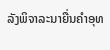ລັງພິຈາລະນາຍື່ນຄຳອຸທ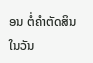ອນ ຕໍ່ຄຳຕັດສິນໃນວັນ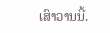ເສົາວານນີ້.